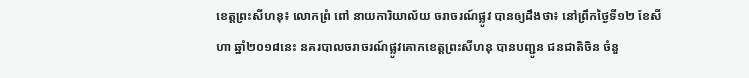ខេត្តព្រះសីហនុ៖ លោកព្រំ ពៅ នាយការិយាល័យ ចរាចរណ៍ផ្លូវ បានឲ្យដឹងថា៖ នៅព្រឹកថ្ងៃទី១២ ខែសីហា ឆ្នាំ២០១៨នេះ នគរបាលចរាចរណ៍ផ្លូវគោកខេត្តព្រះសីហនុ បានបញ្ជូន ជនជាតិចិន ចំនួ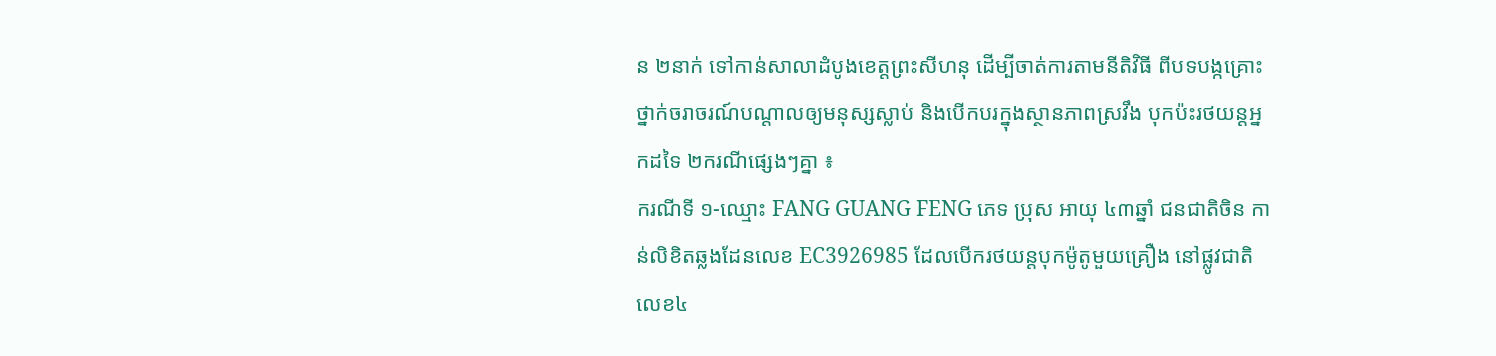ន ២នាក់ ទៅកាន់សាលាដំបូងខេត្តព្រះសីហនុ ដើម្បីចាត់ការតាមនីតិវិធី ពីបទបង្កគ្រោះថ្នាក់ចរាចរណ៍បណ្តាលឲ្យមនុស្សស្លាប់ និងបេីកបរក្នុងស្ថានភាពស្រវឹង បុកប៉ះរថយន្ដអ្នកដទៃ ២ករណីផ្សេងៗគ្នា ៖
ករណីទី ១-ឈ្មោះ FANG GUANG FENG ភេទ ប្រុស អាយុ ៤៣ឆ្នាំ ជនជាតិចិន កាន់លិខិតឆ្លងដែនលេខ EC3926985 ដែលបេីករថយន្តបុកម៉ូតូមួយគ្រឿង នៅផ្លូវជាតិលេខ៤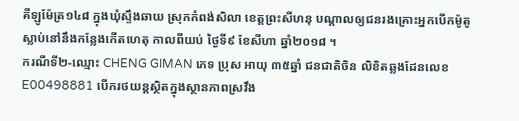គីឡូម៉ែត្រ១៤៨ ក្នុងឃុំស្ទឹងឆាយ ស្រុកកំពង់សិលា ខេត្តព្រះសីហនុ បណ្តាលឲ្យជនរងគ្រោះអ្នកបេីកម៉ូតូស្លាប់នៅនឹងកន្លែងកើតហេតុ កាលពីយប់ ថ្ងៃទី៩ ខែសីហា ឆ្នាំ២០១៨ ។
ករណីទី២-ឈ្មោះ CHENG GIMAN ភេទ ប្រុស អាយុ ៣៥ឆ្នាំ ជនជាតិចិន លិខិតឆ្លងដែនលេខ E00498881 បេីករថយន្ដស្ថិតក្នុងស្ថានភាពស្រវឹង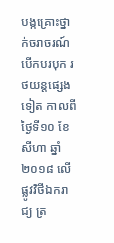បង្កគ្រោះថ្នាក់ចរាចរណ៍ បេីកបរបុក រថយន្តផ្សេងទៀត កាលពីថ្ងៃទី១០ ខែសីហា ឆ្នាំ២០១៨ លើផ្លូវវិថីឯករាជ្យ ត្រ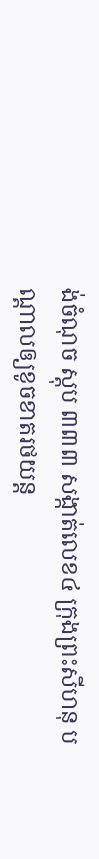ង់ចំណុច ស្តុប ៣៣៣ សង្កាត់លេខ៤ ក្រុងព្រះសីហនុ បណ្ដាលឲ្យខូចខាតរថយន្ត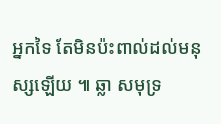អ្នកទៃ តែមិនប៉ះពាល់ដល់មនុស្សឡើយ ៕ ឆ្លា សមុទ្រ